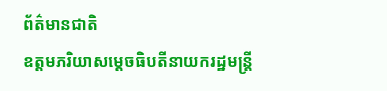ព័ត៌មានជាតិ
ឧត្តមភរិយាសម្ដេចធិបតីនាយករដ្ឋមន្ត្រី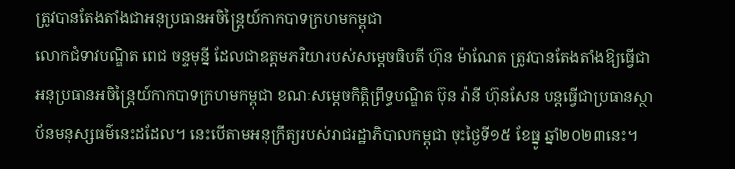ត្រូវបានតែងតាំងជាអនុប្រធានអចិន្ត្រៃយ៍កាកបាទក្រហមកម្ពុជា
លោកជំទាវបណ្ឌិត ពេជ ចន្ទមុន្នី ដែលជាឧត្តមភរិយារបស់សម្ដេចធិបតី ហ៊ុន ម៉ាណែត ត្រូវបានតែងតាំងឱ្យធ្វើជាអនុប្រធានអចិន្ត្រៃយ៍កាកបាទក្រហមកម្ពុជា ខណៈសម្ដេចកិត្តិព្រឹទ្ធបណ្ឌិត ប៊ុន រ៉ានី ហ៊ុនសែន បន្តធ្វើជាប្រធានស្ថាប័នមនុស្សធម៌នេះដដែល។ នេះបើតាមអនុក្រឹត្យរបស់រាជរដ្ឋាភិបាលកម្ពុជា ចុះថ្ងៃទី១៥ ខែធ្នូ ឆ្នាំ២០២៣នេះ។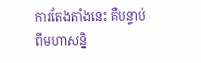ការតែងតាំងនេះ គឺបន្ទាប់ពីមហាសន្និ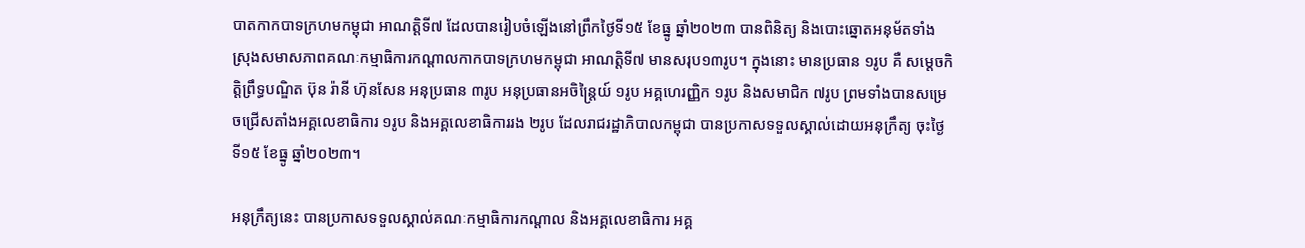បាតកាកបាទក្រហមកម្ពុជា អាណត្តិទី៧ ដែលបានរៀបចំឡើងនៅព្រឹកថ្ងៃទី១៥ ខែធ្នូ ឆ្នាំ២០២៣ បានពិនិត្យ និងបោះឆ្នោតអនុម័តទាំងស្រុងសមាសភាពគណៈកម្មាធិការកណ្តាលកាកបាទក្រហមកម្ពុជា អាណត្តិទី៧ មានសរុប១៣រូប។ ក្នុងនោះ មានប្រធាន ១រូប គឺ សម្តេចកិត្តិព្រឹទ្ធបណ្ឌិត ប៊ុន រ៉ានី ហ៊ុនសែន អនុប្រធាន ៣រូប អនុប្រធានអចិន្ត្រៃយ៍ ១រូប អគ្គហេរញ្ញិក ១រូប និងសមាជិក ៧រូប ព្រមទាំងបានសម្រេចជ្រើសតាំងអគ្គលេខាធិការ ១រូប និងអគ្គលេខាធិការរង ២រូប ដែលរាជរដ្ឋាភិបាលកម្ពុជា បានប្រកាសទទួលស្គាល់ដោយអនុក្រឹត្យ ចុះថ្ងៃទី១៥ ខែធ្នូ ឆ្នាំ២០២៣។

អនុក្រឹត្យនេះ បានប្រកាសទទួលស្គាល់គណៈកម្មាធិការកណ្តាល និងអគ្គលេខាធិការ អគ្គ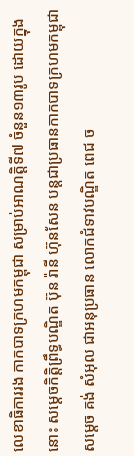លេខាធិការរង កាកបាទក្រហមកម្ពុជា សម្រាប់អាណត្តិទី៧ ចំនួន១៣រូប ដោយក្នុងនោះ សម្ដេចកិត្តិព្រឹទ្ធបណ្ឌិត ប៊ុន រ៉ានី ហ៊ុនសែន បន្តជាប្រធានកាកបាទក្រហមកម្ពុជា សម្ដេច គង់ សំអុល ជាអនុប្រធាន លោកជំទាវបណ្ឌិត ពេជ ច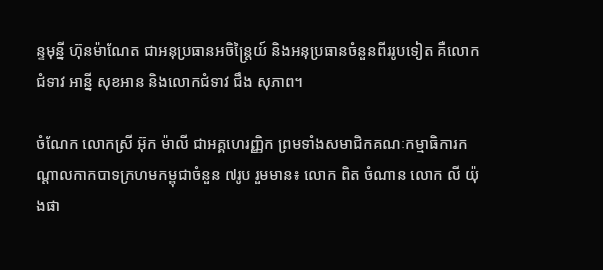ន្ទមុន្នី ហ៊ុនម៉ាណែត ជាអនុប្រធានអចិន្ត្រៃយ៍ និងអនុប្រធានចំនួនពីររូបទៀត គឺលោកជំទាវ អាន្នី សុខអាន និងលោកជំទាវ ជឹង សុភាព។

ចំណែក លោកស្រី អ៊ុក ម៉ាលី ជាអគ្គហេរញ្ញិក ព្រមទាំងសមាជិកគណៈកម្មាធិការកណ្ដាលកាកបាទក្រហមកម្ពុជាចំនួន ៧រូប រួមមាន៖ លោក ពិត ចំណាន លោក លី យ៉ុងផា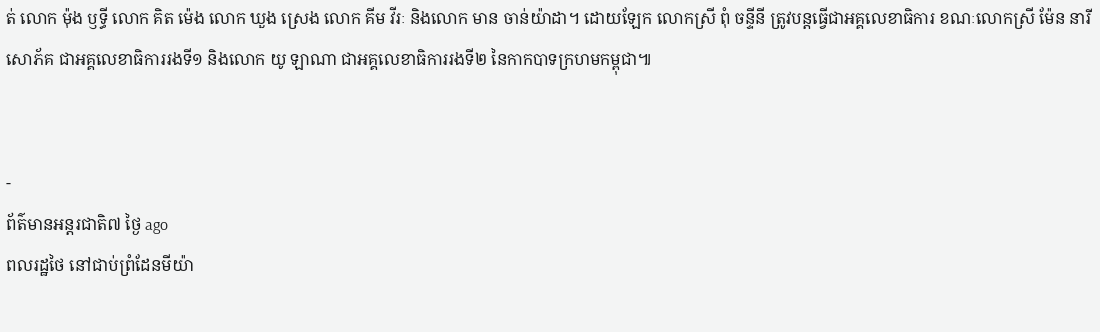ត់ លោក ម៉ុង ឫទ្ធី លោក គិត ម៉េង លោក ឃួង ស្រេង លោក គីម វីរៈ និងលោក មាន ចាន់យ៉ាដា។ ដោយឡែក លោកស្រី ពុំ ចន្ទីនី ត្រូវបន្តធ្វើជាអគ្គលេខាធិការ ខណៈលោកស្រី ម៉ែន នារីសោភ័គ ជាអគ្គលេខាធិការរងទី១ និងលោក យូ ឡាណា ជាអគ្គលេខាធិការរងទី២ នៃកាកបាទក្រហមកម្ពុជា៕


-
ព័ត៌មានអន្ដរជាតិ៧ ថ្ងៃ ago
ពលរដ្ឋថៃ នៅជាប់ព្រំដែនមីយ៉ា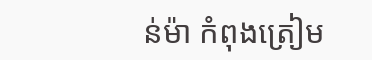ន់ម៉ា កំពុងត្រៀម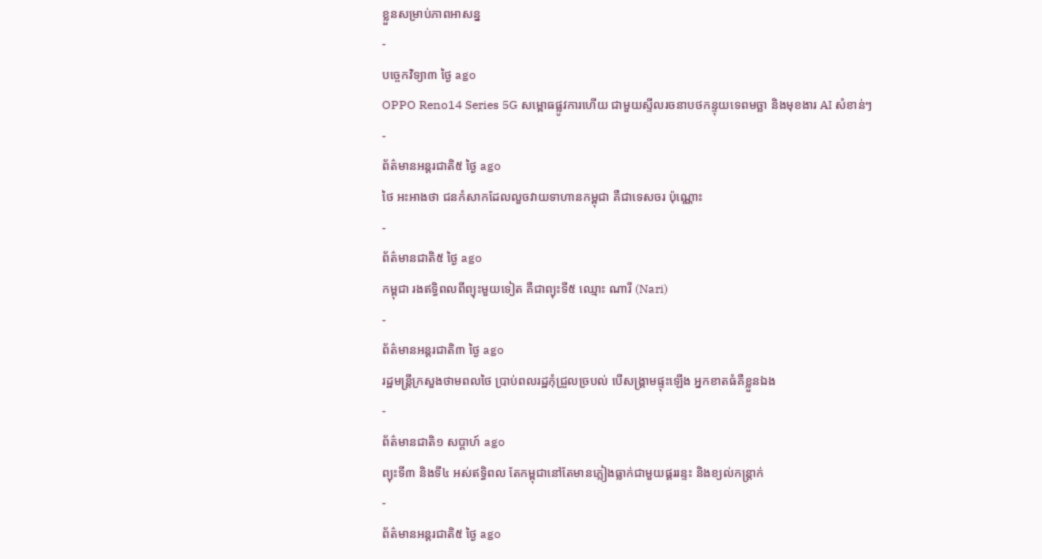ខ្លួនសម្រាប់ភាពអាសន្ន
-
បច្ចេកវិទ្យា៣ ថ្ងៃ ago
OPPO Reno14 Series 5G សម្ពោធផ្លូវការហើយ ជាមួយស្ទីលរចនាបថកន្ទុយទេពមច្ឆា និងមុខងារ AI សំខាន់ៗ
-
ព័ត៌មានអន្ដរជាតិ៥ ថ្ងៃ ago
ថៃ អះអាងថា ជនកំសាកដែលលួចវាយទាហានកម្ពុជា គឺជាទេសចរ ប៉ុណ្ណោះ
-
ព័ត៌មានជាតិ៥ ថ្ងៃ ago
កម្ពុជា រងឥទ្ធិពលពីព្យុះមួយទៀត គឺជាព្យុះទី៥ ឈ្មោះ ណារី (Nari)
-
ព័ត៌មានអន្ដរជាតិ៣ ថ្ងៃ ago
រដ្ឋមន្ត្រីក្រសួងថាមពលថៃ ប្រាប់ពលរដ្ឋកុំជ្រួលច្របល់ បើសង្គ្រាមផ្ទុះឡើង អ្នកខាតធំគឺខ្លួនឯង
-
ព័ត៌មានជាតិ១ សប្តាហ៍ ago
ព្យុះទី៣ និងទី៤ អស់ឥទ្ធិពល តែកម្ពុជានៅតែមានភ្លៀងធ្លាក់ជាមួយផ្គររន្ទះ និងខ្យល់កន្ត្រាក់
-
ព័ត៌មានអន្ដរជាតិ៥ ថ្ងៃ ago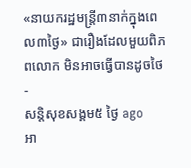«នាយករដ្ឋមន្ត្រី៣នាក់ក្នុងពេល៣ថ្ងៃ» ជារឿងដែលមួយពិភពលោក មិនអាចធ្វើបានដូចថៃ
-
សន្តិសុខសង្គម៥ ថ្ងៃ ago
អា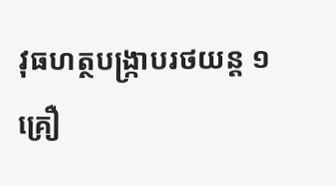វុធហត្ថបង្ក្រាបរថយន្ត ១ គ្រឿ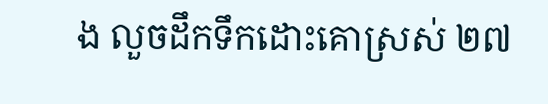ង លួចដឹកទឹកដោះគោស្រស់ ២៧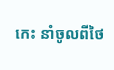កេះ នាំចូលពីថៃ